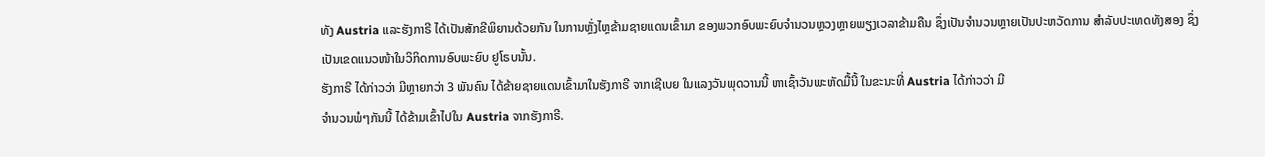ທັງ Austria ແລະຮັງກາຣີ ໄດ້ເປັນສັກຂີພິຍານດ້ວຍກັນ ໃນການຫຼັ່ງໄຫຼຂ້າມຊາຍແດນເຂົ້າມາ ຂອງພວກອົບພະຍົບຈຳນວນຫຼວງຫຼາຍພຽງເວລາຂ້າມຄືນ ຊຶ່ງເປັນຈຳນວນຫຼາຍເປັນປະຫວັດການ ສຳລັບປະເທດທັງສອງ ຊຶ່ງເປັນເຂດແນວໜ້າໃນວິກິດການອົບພະຍົບ ຢູໂຣບນັ້ນ.
ຮັງກາຣີ ໄດ້ກ່າວວ່າ ມີຫຼາຍກວ່າ 3 ພັນຄົນ ໄດ້ຂ້າຍຊາຍແດນເຂົ້າມາໃນຮັງກາຣີ ຈາກເຊີເບຍ ໃນແລງວັນພຸດວານນີ້ ຫາເຊົ້າວັນພະຫັດມື້ນີ້ ໃນຂະນະທີ່ Austria ໄດ້ກ່າວວ່າ ມີ
ຈຳນວນພໍໆກັນນີ້ ໄດ້ຂ້າມເຂົ້າໄປໃນ Austria ຈາກຮັງກາຣີ.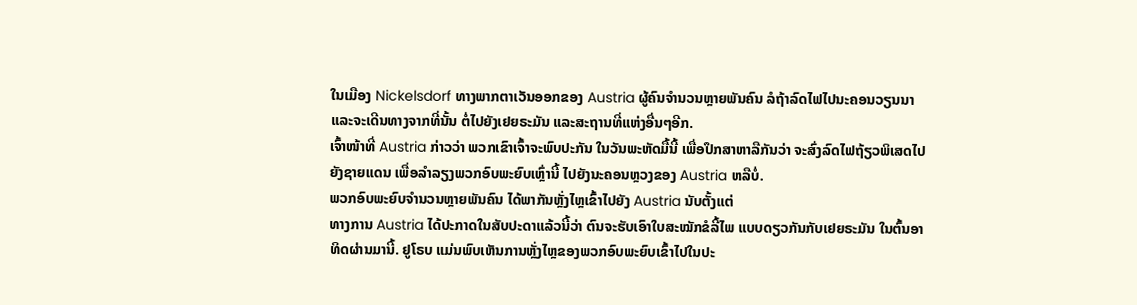ໃນເມືອງ Nickelsdorf ທາງພາກຕາເວັນອອກຂອງ Austria ຜູ້ຄົນຈຳນວນຫຼາຍພັນຄົນ ລໍຖ້າລົດໄຟໄປນະຄອນວຽນນາ ແລະຈະເດີນທາງຈາກທີ່ນັ້ນ ຕໍ່ໄປຍັງເຢຍຣະມັນ ແລະສະຖານທີ່ແຫ່ງອື່ນໆອີກ.
ເຈົ້າໜ້າທີ່ Austria ກ່າວວ່າ ພວກເຂົາເຈົ້າຈະພົບປະກັນ ໃນວັນພະຫັດມື້ນີ້ ເພື່ອປຶກສາຫາລືກັນວ່າ ຈະສົ່ງລົດໄຟຖ້ຽວພິເສດໄປຍັງຊາຍແດນ ເພື່ອລຳລຽງພວກອົບພະຍົບເຫຼົ່ານີ້ ໄປຍັງນະຄອນຫຼວງຂອງ Austria ຫລືບໍ່.
ພວກອົບພະຍົບຈຳນວນຫຼາຍພັນຄົນ ໄດ້ພາກັນຫຼັ່ງໄຫຼເຂົ້າໄປຍັງ Austria ນັບຕັ້ງແຕ່
ທາງການ Austria ໄດ້ປະກາດໃນສັບປະດາແລ້ວນີ້ວ່າ ຕົນຈະຮັບເອົາໃບສະໝັກຂໍລີ້ໄພ ແບບດຽວກັນກັບເຢຍຣະມັນ ໃນຕົ້ນອາທິດຜ່ານມານີ້. ຢູໂຣບ ແມ່ນພົບເຫັນການຫຼັ່ງໄຫຼຂອງພວກອົບພະຍົບເຂົ້າໄປໃນປະ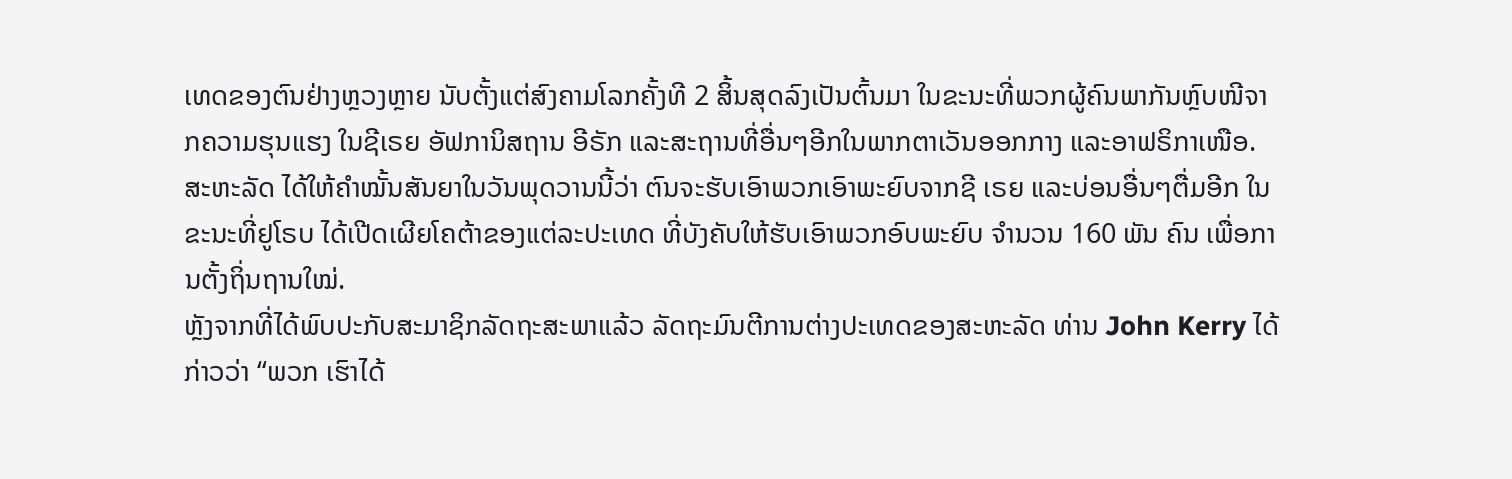ເທດຂອງຕົນຢ່າງຫຼວງຫຼາຍ ນັບຕັ້ງແຕ່ສົງຄາມໂລກຄັ້ງທີ 2 ສິ້ນສຸດລົງເປັນຕົ້ນມາ ໃນຂະນະທີ່ພວກຜູ້ຄົນພາກັນຫຼົບໜີຈາກຄວາມຮຸນແຮງ ໃນຊີເຣຍ ອັຟການິສຖານ ອີຣັກ ແລະສະຖານທີ່ອື່ນໆອີກໃນພາກຕາເວັນອອກກາງ ແລະອາຟຣິກາເໜືອ.
ສະຫະລັດ ໄດ້ໃຫ້ຄຳໝັ້ນສັນຍາໃນວັນພຸດວານນີ້ວ່າ ຕົນຈະຮັບເອົາພວກເອົາພະຍົບຈາກຊີ ເຣຍ ແລະບ່ອນອື່ນໆຕື່ມອີກ ໃນຂະນະທີ່ຢູໂຣບ ໄດ້ເປີດເຜີຍໂຄຕ້າຂອງແຕ່ລະປະເທດ ທີ່ບັງຄັບໃຫ້ຮັບເອົາພວກອົບພະຍົບ ຈຳນວນ 160 ພັນ ຄົນ ເພື່ອການຕັ້ງຖິ່ນຖານໃໝ່.
ຫຼັງຈາກທີ່ໄດ້ພົບປະກັບສະມາຊິກລັດຖະສະພາແລ້ວ ລັດຖະມົນຕີການຕ່າງປະເທດຂອງສະຫະລັດ ທ່ານ John Kerry ໄດ້ກ່າວວ່າ “ພວກ ເຮົາໄດ້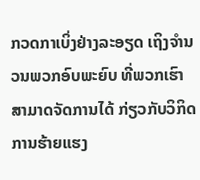ກວດກາເບິ່ງຢ່າງລະອຽດ ເຖິງຈຳນວນພວກອົບພະຍົບ ທີ່ພວກເຮົາສາມາດຈັດການໄດ້ ກ່ຽວກັບວິກິດການຮ້າຍແຮງ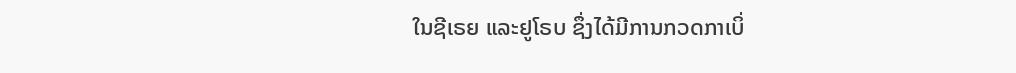ໃນຊີເຣຍ ແລະຢູໂຣບ ຊຶ່ງໄດ້ມີການກວດກາເບິ່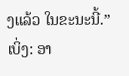ງແລ້ວ ໃນຂະນະນີ້.”
ເບິ່ງ: ອາ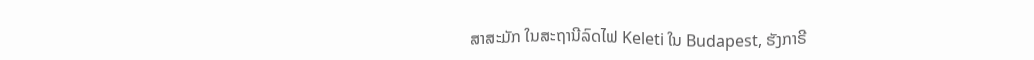ສາສະມັກ ໃນສະຖານີລົດໄຟ Keleti ໃນ Budapest, ຮັງກາຣີ